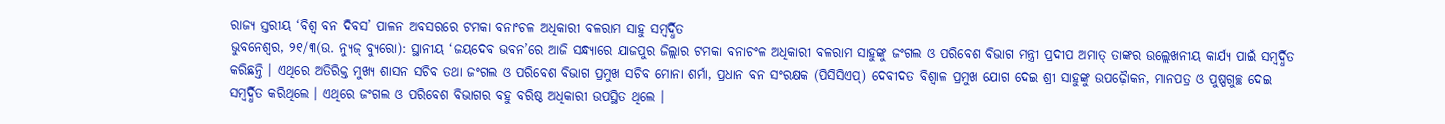ରାଜ୍ୟ ସ୍ତରୀୟ ‘ବିଶ୍ୱ ବନ ଦିବସ’ ପାଳନ ଅବସରରେ ଟମକା ବନାଂଚଳ ଅଧିକାରୀ ବଳରାମ ସାହୁ ସମ୍ବର୍ଦ୍ଧିତ
ଭୁବନେଶ୍ୱର, ୨୧/୩(ଉ. ନ୍ୟୁଜ୍ ବ୍ୟୁରୋ): ସ୍ଥାନୀୟ ‘ଜୟଦେବ ଭବନ’ରେ ଆଜି ସନ୍ଧ୍ୟାରେ ଯାଜପୁର ଜିଲ୍ଲାର ଟମକା ବନାଚଂଳ ଅଧିକାରୀ ବଳରାମ ସାହୁଙ୍କୁ ଜଂଗଲ ଓ ପରିବେଶ ବିଭାଗ ମନ୍ତ୍ରୀ ପ୍ରଦୀପ ଅମାତ୍ ତାଙ୍କର ଉଲ୍ଲେଖନୀୟ କାର୍ଯ୍ୟ ପାଇଁ ସମ୍ବର୍ଦ୍ଧିତ କରିଛନ୍ତି । ଏଥିରେ ଅତିରିକ୍ତ ମୁଖ୍ୟ ଶାସନ ସଚିବ ତଥା ଜଂଗଲ ଓ ପରିବେଶ ବିଭାଗ ପ୍ରମୁଖ ସଚିବ ମୋନା ଶର୍ମା, ପ୍ରଧାନ ବନ ସଂରକ୍ଷକ (ପିସିସିଏପ୍) ଦେବୀଦତ ବିଶ୍ୱାଳ ପ୍ରମୁଖ ଯୋଗ ଦେଇ ଶ୍ରୀ ସାହୁଙ୍କୁ ଉପଢ଼ୈାକନ, ମାନପତ୍ର ଓ ପୁଷ୍ପଗୁଚ୍ଛ ଦେଇ ସମ୍ବର୍ଦ୍ଧିତ କରିଥିଲେ । ଏଥିରେ ଜଂଗଲ ଓ ପରିବେଶ ବିଭାଗର ବହୁ ବରିଷ୍ଠ ଅଧିକାରୀ ଉପସ୍ଥିତ ଥିଲେ ।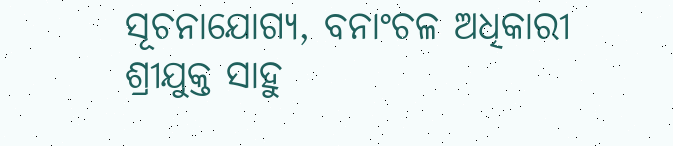ସୂଚନାଯୋଗ୍ୟ, ବନାଂଚଳ ଅଧିକାରୀ ଶ୍ରୀଯୁକ୍ତ ସାହୁ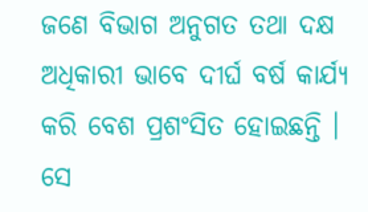ଜଣେ ବିଭାଗ ଅନୁଗତ ତଥା ଦକ୍ଷ ଅଧିକାରୀ ଭାବେ ଦୀର୍ଘ ବର୍ଷ କାର୍ଯ୍ୟ କରି ବେଶ ପ୍ରଶଂସିତ ହୋଇଛନ୍ତି । ସେ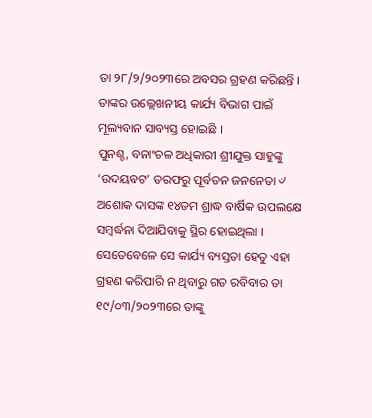ତା ୨୮/୨/୨୦୨୩ରେ ଅବସର ଗ୍ରହଣ କରିଛନ୍ତି । ତାଙ୍କର ଉଲ୍ଲେଖନୀୟ କାର୍ଯ୍ୟ ବିଭାଗ ପାଇଁ ମୂଲ୍ୟବାନ ସାବ୍ୟସ୍ତ ହୋଇଛି ।
ପୁନଶ୍ଚ, ବନାଂଚଳ ଅଧିକାରୀ ଶ୍ରୀଯୁକ୍ତ ସାହୁଙ୍କୁ ‘ଉଦୟବଟ’ ତରଫରୁ ପୂର୍ବତନ ଜନନେତା ୰ ଅଶୋକ ଦାସଙ୍କ ୧୪ତମ ଶ୍ରାଦ୍ଧ ବାର୍ଷିକ ଉପଲକ୍ଷେ ସମ୍ବର୍ଦ୍ଧନା ଦିଆଯିବାକୁ ସ୍ଥିର ହୋଇଥିଲା । ସେତେବେଳେ ସେ କାର୍ଯ୍ୟ ବ୍ୟସ୍ତତା ହେତୁ ଏହା ଗ୍ରହଣ କରିପାରି ନ ଥିବାରୁ ଗତ ରବିବାର ତା ୧୯/୦୩/୨୦୨୩ରେ ତାଙ୍କୁ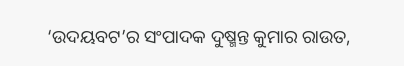‘ଉଦୟବଟ’ର ସଂପାଦକ ଦୁଷ୍ମନ୍ତ କୁମାର ରାଉତ,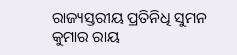ରାଜ୍ୟସ୍ତରୀୟ ପ୍ରତିନିଧି ସୁମନ କୁମାର ରାୟ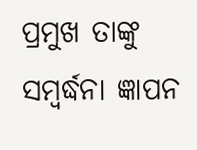ପ୍ରମୁଖ ତାଙ୍କୁ ସମ୍ବର୍ଦ୍ଧନା ଜ୍ଞାପନ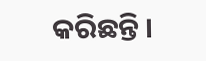କରିଛନ୍ତି ।